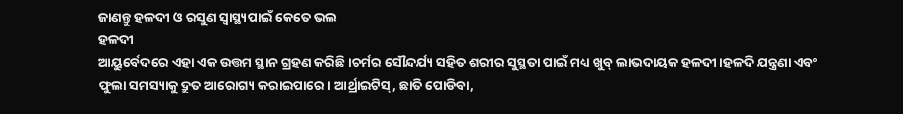ଜାଣନ୍ତୁ ହଳଦୀ ଓ ରସୁଣ ସ୍ୱାସ୍ଥ୍ୟପାଇଁ କେତେ ଭଲ
ହଳଦୀ
ଆୟୁର୍ବେଦରେ ଏହା ଏକ ଉତ୍ତମ ସ୍ଥାନ ଗ୍ରହଣ କରିଛି ।ଚର୍ମର ସୌନ୍ଦର୍ଯ୍ୟ ସହିତ ଶରୀର ସୁସ୍ଥତା ପାଇଁ ମଧ୍ୟ ଖୁବ୍ ଲାଭଦାୟକ ହଳଦୀ।ହଳଦି ଯନ୍ତ୍ରଣା ଏବଂ ଫୁଲା ସମସ୍ୟାକୁ ଦ୍ରୁତ ଆରୋଗ୍ୟ କରାଇପାରେ। ଆର୍ଥ୍ରାଇଟିସ୍, ଛାତି ପୋଡିବା,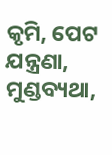କୃମି, ପେଟ ଯନ୍ତ୍ରଣା, ମୁଣ୍ଡବ୍ୟଥା,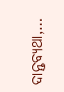ଦାନ୍ତବ୍ୟଥା,…